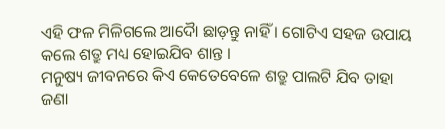ଏହି ଫଳ ମିଳିଗଲେ ଆଦୋୖ ଛାଡ଼ନ୍ତୁ ନାହିଁ । ଗୋଟିଏ ସହଜ ଉପାୟ କଲେ ଶତ୍ରୁ ମଧ୍ୟ ହୋଇଯିବ ଶାନ୍ତ ।
ମନୁଷ୍ୟ ଜୀବନରେ କିଏ କେତେବେଳେ ଶତ୍ରୁ ପାଲଟି ଯିବ ତାହା ଜଣା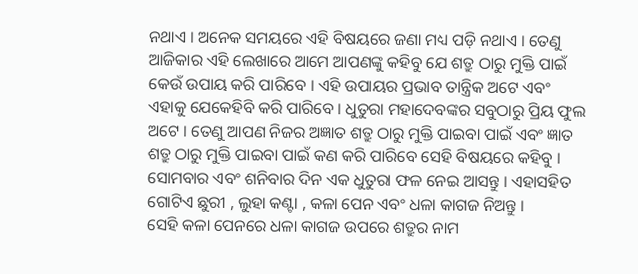ନଥାଏ । ଅନେକ ସମୟରେ ଏହି ବିଷୟରେ ଜଣା ମଧ୍ୟ ପଡ଼ି ନଥାଏ । ତେଣୁ ଆଜିକାର ଏହି ଲେଖାରେ ଆମେ ଆପଣଙ୍କୁ କହିବୁ ଯେ ଶତ୍ରୁ ଠାରୁ ମୁକ୍ତି ପାଇଁ କେଉଁ ଉପାୟ କରି ପାରିବେ । ଏହି ଉପାୟର ପ୍ରଭାବ ତାନ୍ତ୍ରିକ ଅଟେ ଏବଂ ଏହାକୁ ଯେକେହିବି କରି ପାରିବେ । ଧୁତୁରା ମହାଦେବଙ୍କର ସବୁଠାରୁ ପ୍ରିୟ ଫୁଲ ଅଟେ । ତେଣୁ ଆପଣ ନିଜର ଅଜ୍ଞାତ ଶତ୍ରୁ ଠାରୁ ମୁକ୍ତି ପାଇବା ପାଇଁ ଏବଂ ଜ୍ଞାତ ଶତ୍ରୁ ଠାରୁ ମୁକ୍ତି ପାଇବା ପାଇଁ କଣ କରି ପାରିବେ ସେହି ବିଷୟରେ କହିବୁ । ସୋମବାର ଏବଂ ଶନିବାର ଦିନ ଏକ ଧୁତୁରା ଫଳ ନେଇ ଆସନ୍ତୁ । ଏହାସହିତ ଗୋଟିଏ ଛୁରୀ , ଲୁହା କଣ୍ଟା , କଳା ପେନ ଏବଂ ଧଳା କାଗଜ ନିଅନ୍ତୁ ।
ସେହି କଳା ପେନରେ ଧଳା କାଗଜ ଉପରେ ଶତ୍ରୁର ନାମ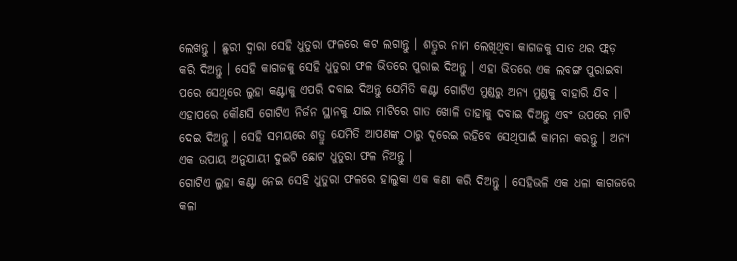ଲେଖନ୍ତୁ । ଛୁରୀ ଦ୍ୱାରା ସେହି ଧୁତୁରା ଫଳରେ କଟ ଲଗାନ୍ତୁ । ଶତ୍ରୁର ନାମ ଲେଖିଥିବା କାଗଜକୁ ସାତ ଥର ଫ୍ଲଡ଼ କରି ଦିଅନ୍ତୁ । ସେହି କାଗଜକୁ ସେହି ଧୁତୁରା ଫଳ ଭିତରେ ପୁରାଇ ଦିଅନ୍ତୁ । ଏହା ଭିତରେ ଏକ ଲବଙ୍ଗ ପୁରାଇବା ପରେ ସେଥିରେ ଲୁହା କଣ୍ଟାକୁ ଏପରି ଦବାଇ ଦିଅନ୍ତୁ ଯେମିତି କଣ୍ଟା ଗୋଟିଏ ମୁଣ୍ଡରୁ ଅନ୍ୟ ମୁଣ୍ଡକୁ ବାହାରି ଯିବ ।
ଏହାପରେ କୌଣସି ଗୋଟିଏ ନିର୍ଜନ ସ୍ଥାନକୁ ଯାଇ ମାଟିରେ ଗାତ ଖୋଳି ତାହାକୁ ଦବାଇ ଦିଅନ୍ତୁ ଏବଂ ଉପରେ ମାଟି ଦେଇ ଦିଅନ୍ତୁ । ସେହି ସମୟରେ ଶତ୍ରୁ ଯେମିତି ଆପଣଙ୍କ ଠାରୁ ଦୂରେଇ ରହିବେ ସେଥିପାଇଁ କାମନା କରନ୍ତୁ । ଅନ୍ୟ ଏକ ଉପାୟ ଅନୁଯାୟୀ ଦୁଇଟି ଛୋଟ ଧୁତୁରା ଫଳ ନିଅନ୍ତୁ ।
ଗୋଟିଏ ଲୁହା କଣ୍ଟା ନେଇ ସେହି ଧୁତୁରା ଫଳରେ ହାଲୁକା ଏକ କଣା କରି ଦିଅନ୍ତୁ । ସେହିଭଳି ଏକ ଧଳା କାଗଜରେ କଳା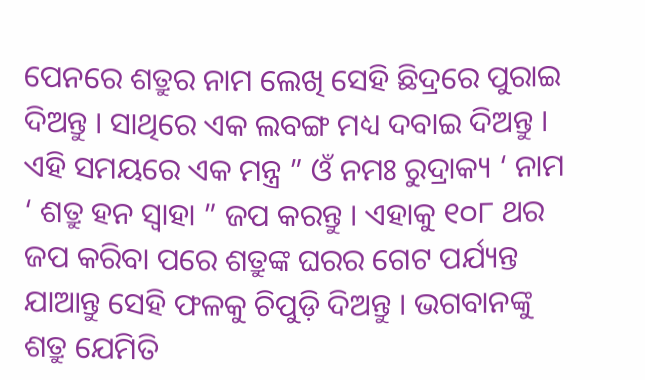ପେନରେ ଶତ୍ରୁର ନାମ ଲେଖି ସେହି ଛିଦ୍ରରେ ପୁରାଇ ଦିଅନ୍ତୁ । ସାଥିରେ ଏକ ଲବଙ୍ଗ ମଧ୍ୟ ଦବାଇ ଦିଅନ୍ତୁ । ଏହି ସମୟରେ ଏକ ମନ୍ତ୍ର ” ଓଁ ନମଃ ରୁଦ୍ରାକ୍ୟ ‘ ନାମ ‘ ଶତ୍ରୁ ହନ ସ୍ୱାହା ” ଜପ କରନ୍ତୁ । ଏହାକୁ ୧୦୮ ଥର ଜପ କରିବା ପରେ ଶତ୍ରୁଙ୍କ ଘରର ଗେଟ ପର୍ଯ୍ୟନ୍ତ ଯାଆନ୍ତୁ ସେହି ଫଳକୁ ଚିପୁଡ଼ି ଦିଅନ୍ତୁ । ଭଗବାନଙ୍କୁ ଶତ୍ରୁ ଯେମିତି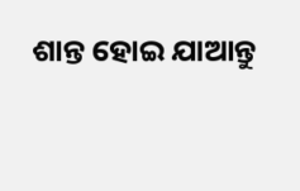ଶାନ୍ତ ହୋଇ ଯାଆନ୍ତୁ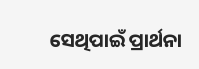ସେଥିପାଇଁ ପ୍ରାର୍ଥନା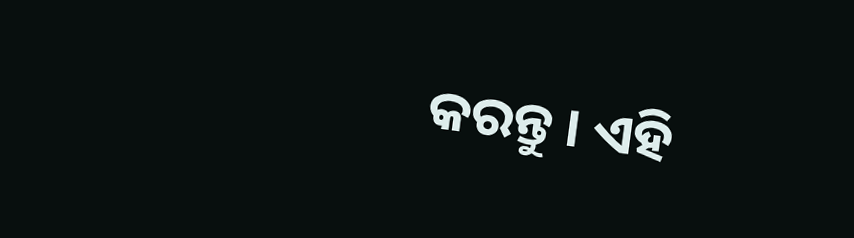କରନ୍ତୁ । ଏହି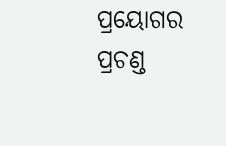ପ୍ରୟୋଗର ପ୍ରଚଣ୍ଡ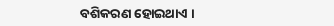ବଶିକରଣ ହୋଇଥାଏ ।